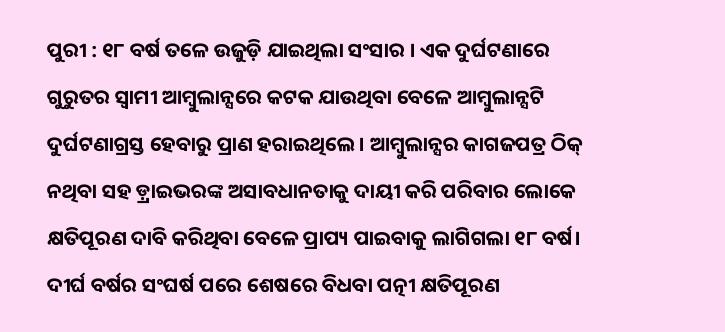ପୁରୀ : ୧୮ ବର୍ଷ ତଳେ ଉଜୁଡ଼ି ଯାଇଥିଲା ସଂସାର । ଏକ ଦୁର୍ଘଟଣାରେ ଗୁରୁତର ସ୍ୱାମୀ ଆମ୍ବୁଲାନ୍ସରେ କଟକ ଯାଉଥିବା ବେଳେ ଆମ୍ବୁଲାନ୍ସଟି ଦୁର୍ଘଟଣାଗ୍ରସ୍ତ ହେବାରୁ ପ୍ରାଣ ହରାଇଥିଲେ। ଆମ୍ବୁଲାନ୍ସର କାଗଜପତ୍ର ଠିକ୍ ନଥିବା ସହ ଡ଼୍ରାଇଭରଙ୍କ ଅସାବଧାନତାକୁ ଦାୟୀ କରି ପରିବାର ଲୋକେ କ୍ଷତିପୂରଣ ଦାବି କରିଥିବା ବେଳେ ପ୍ରାପ୍ୟ ପାଇବାକୁ ଲାଗିଗଲା ୧୮ ବର୍ଷ। ଦୀର୍ଘ ବର୍ଷର ସଂଘର୍ଷ ପରେ ଶେଷରେ ବିଧବା ପତ୍ନୀ କ୍ଷତିପୂରଣ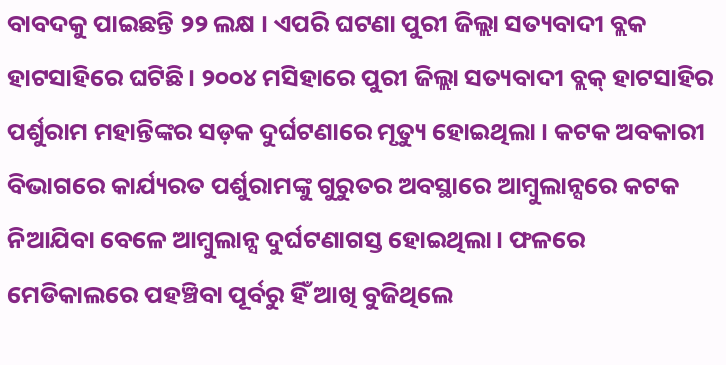ବାବଦକୁ ପାଇଛନ୍ତି ୨୨ ଲକ୍ଷ । ଏପରି ଘଟଣା ପୁରୀ ଜିଲ୍ଲା ସତ୍ୟବାଦୀ ବ୍ଲକ ହାଟସାହିରେ ଘଟିଛି। ୨୦୦୪ ମସିହାରେ ପୁରୀ ଜିଲ୍ଲା ସତ୍ୟବାଦୀ ବ୍ଲକ୍ ହାଟସାହିର ପର୍ଶୁରାମ ମହାନ୍ତିଙ୍କର ସଡ଼କ ଦୁର୍ଘଟଣାରେ ମୃତ୍ୟୁ ହୋଇଥିଲା । କଟକ ଅବକାରୀ ବିଭାଗରେ କାର୍ଯ୍ୟରତ ପର୍ଶୁରାମଙ୍କୁ ଗୁରୁତର ଅବସ୍ଥାରେ ଆମ୍ବୁଲାନ୍ସରେ କଟକ ନିଆଯିବା ବେଳେ ଆମ୍ବୁଲାନ୍ସ ଦୁର୍ଘଟଣାଗସ୍ତ ହୋଇଥିଲା। ଫଳରେ ମେଡିକାଲରେ ପହଞ୍ଚିବା ପୂର୍ବରୁ ହିଁ ଆଖି ବୁଜିଥିଲେ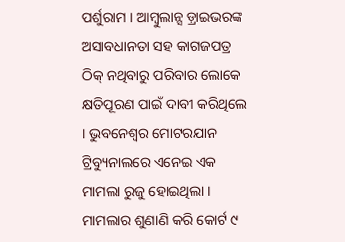ପର୍ଶୁରାମ । ଆମ୍ବୁଲାନ୍ସ ଡ଼୍ରାଇଭରଙ୍କ ଅସାବଧାନତା ସହ କାଗଜପତ୍ର ଠିକ୍ ନଥିବାରୁ ପରିବାର ଲୋକେ କ୍ଷତିପୂରଣ ପାଇଁ ଦାବୀ କରିଥିଲେ । ଭୁବନେଶ୍ୱର ମୋଟରଯାନ ଟ୍ରିବ୍ୟୁନାଲରେ ଏନେଇ ଏକ ମାମଲା ରୁଜୁ ହୋଇଥିଲା । ମାମଲାର ଶୁଣାଣି କରି କୋର୍ଟ ୯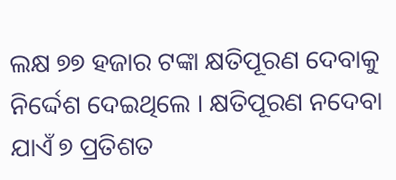ଲକ୍ଷ ୭୭ ହଜାର ଟଙ୍କା କ୍ଷତିପୂରଣ ଦେବାକୁ ନିର୍ଦ୍ଦେଶ ଦେଇଥିଲେ । କ୍ଷତିପୂରଣ ନଦେବା ଯାଏଁ ୭ ପ୍ରତିଶତ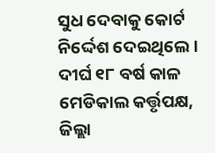ସୁଧ ଦେବାକୁ କୋର୍ଟ ନିର୍ଦ୍ଦେଶ ଦେଇଥିଲେ । ଦୀର୍ଘ ୧୮ ବର୍ଷ କାଳ ମେଡିକାଲ କର୍ତ୍ତୃପକ୍ଷ, ଜିଲ୍ଲା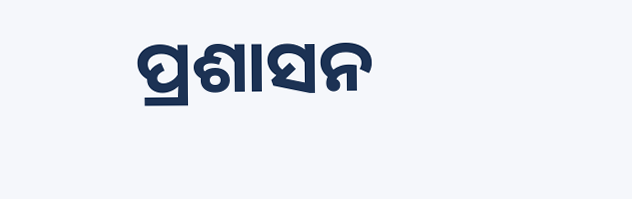ପ୍ରଶାସନ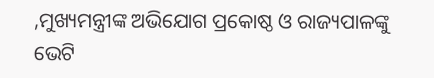,ମୁଖ୍ୟମନ୍ତ୍ରୀଙ୍କ ଅଭିଯୋଗ ପ୍ରକୋଷ୍ଠ ଓ ରାଜ୍ୟପାଳଙ୍କୁ ଭେଟି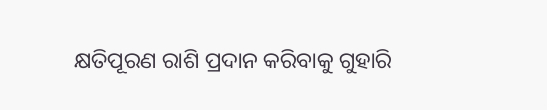କ୍ଷତିପୂରଣ ରାଶି ପ୍ରଦାନ କରିବାକୁ ଗୁହାରି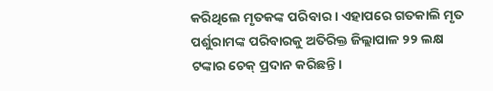କରିଥିଲେ ମୃତକଙ୍କ ପରିବାର । ଏହାପରେ ଗତକାଲି ମୃତ ପର୍ଶୁରାମଙ୍କ ପରିବାରକୁ ଅତିରିକ୍ତ ଜିଲ୍ଲାପାଳ ୨୨ ଲକ୍ଷ ଟଙ୍କାର ଚେକ୍ ପ୍ରଦାନ କରିଛନ୍ତି।